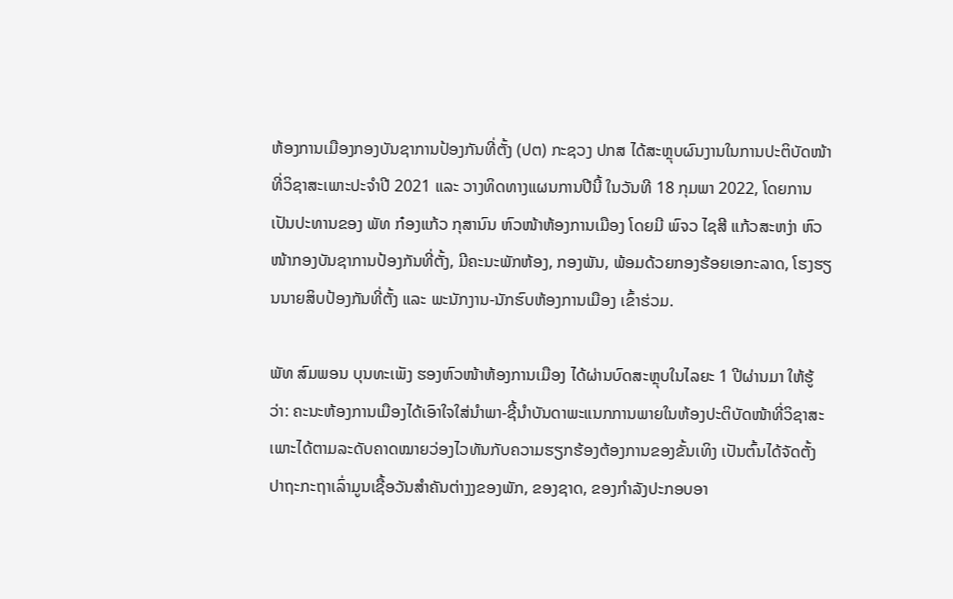ຫ້ອງການເມືອງກອງບັນຊາການປ້ອງກັນທີ່ຕັ້ງ (ປຕ) ກະຊວງ ປກສ ໄດ້ສະຫຼຸບຜົນງານໃນການປະຕິບັດໜ້າທີ່ວິຊາສະເພາະປະຈໍາປີ 2021 ແລະ ວາງທິດທາງແຜນການປີນີ້ ໃນວັນທີ 18 ກຸມພາ 2022, ໂດຍການເປັນປະທານຂອງ ພັທ ກ໋ອງແກ້ວ ກຸສານົນ ຫົວໜ້າຫ້ອງການເມືອງ ໂດຍມີ ພົຈວ ໄຊສີ ແກ້ວສະຫງ່າ ຫົວໜ້າກອງບັນຊາການປ້ອງກັນທີ່ຕັ້ງ, ມີຄະນະພັກຫ້ອງ, ກອງພັນ, ພ້ອມດ້ວຍກອງຮ້ອຍເອກະລາດ, ໂຮງຮຽນນາຍສິບປ້ອງກັນທີ່ຕັ້ງ ແລະ ພະນັກງານ-ນັກຮົບຫ້ອງການເມືອງ ເຂົ້າຮ່ວມ.

ພັທ ສົມພອນ ບຸນທະເພັງ ຮອງຫົວໜ້າຫ້ອງການເມືອງ ໄດ້ຜ່ານບົດສະຫຼຸບໃນໄລຍະ 1 ປີຜ່ານມາ ໃຫ້ຮູ້ວ່າ: ຄະນະຫ້ອງການເມືອງໄດ້ເອົາໃຈໃສ່ນໍາພາ-ຊີ້ນໍາບັນດາພະແນກການພາຍໃນຫ້ອງປະຕິບັດໜ້າທີ່ວິຊາສະເພາະໄດ້ຕາມລະດັບຄາດໝາຍວ່ອງໄວທັນກັບຄວາມຮຽກຮ້ອງຕ້ອງການຂອງຂັ້ນເທິງ ເປັນຕົ້ນໄດ້ຈັດຕັ້ງປາຖະກະຖາເລົ່າມູນເຊື້ອວັນສໍາຄັນຕ່າງງຂອງພັກ, ຂອງຊາດ, ຂອງກຳລັງປະກອບອາ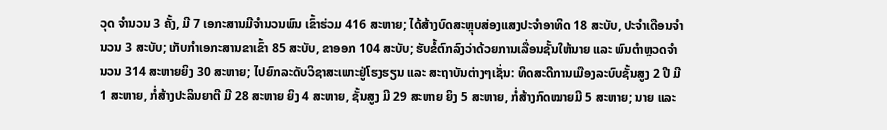ວຸດ ຈຳນວນ 3 ຄັ້ງ, ມີ 7 ເອກະສານມີຈໍານວນພົນ ເຂົ້າຮ່ວມ 416 ສະຫາຍ; ໄດ້ສ້າງບົດສະຫຼຸບສ່ອງແສງປະຈຳອາທິດ 18 ສະບັບ, ປະຈຳເດືອນຈຳນວນ 3 ສະບັບ; ເກັບກຳເອກະສານຂາເຂົ້າ 85 ສະບັບ, ຂາອອກ 104 ສະບັບ; ຮັບຂໍ້ຕົກລົງວ່າດ້ວຍການເລື່ອນຊັ້ນໃຫ້ນາຍ ແລະ ພົນຕຳຫຼວດຈຳນວນ 314 ສະຫາຍຍິງ 30 ສະຫາຍ; ໄປຍົກລະດັບວິຊາສະເພາະຢູ່ໂຮງຮຽນ ແລະ ສະຖາບັນຕ່າງໆເຊັ່ນ: ທິດສະດີການເມືອງລະບົບຊັ້ນສູງ 2 ປີ ມີ 1 ສະຫາຍ, ກໍ່ສ້າງປະລິນຍາຕີ ມີ 28 ສະຫາຍ ຍິງ 4 ສະຫາຍ, ຊັ້ນສູງ ມີ 29 ສະຫາຍ ຍິງ 5 ສະຫາຍ, ກໍ່ສ້າງກົດໝາຍມີ 5 ສະຫາຍ; ນາຍ ແລະ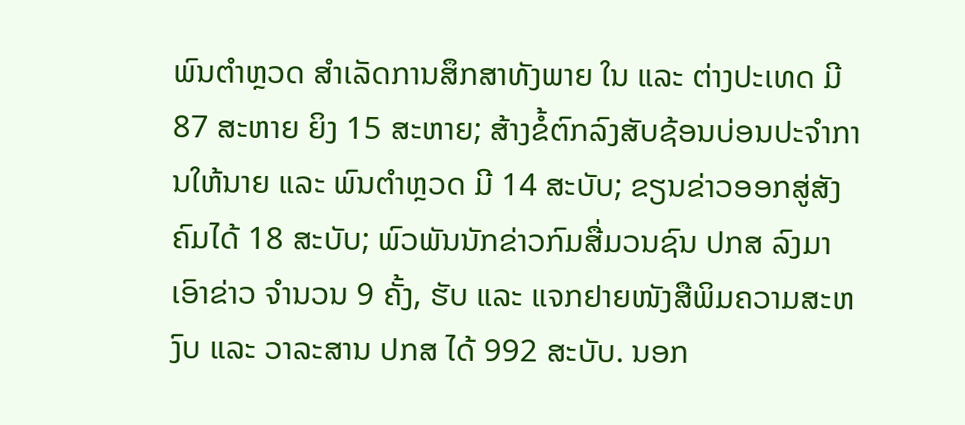ພົນຕໍາຫຼວດ ສໍາເລັດການສຶກສາທັງພາຍ ໃນ ແລະ ຕ່າງປະເທດ ມີ 87 ສະຫາຍ ຍິງ 15 ສະຫາຍ; ສ້າງຂໍ້ຕົກລົງສັບຊ້ອນບ່ອນປະຈໍາການໃຫ້ນາຍ ແລະ ພົນຕໍາຫຼວດ ມີ 14 ສະບັບ; ຂຽນຂ່າວອອກສູ່ສັງຄົມໄດ້ 18 ສະບັບ; ພົວພັນນັກຂ່າວກົມສື່ມວນຊົນ ປກສ ລົງມາເອົາຂ່າວ ຈຳນວນ 9 ຄັ້ງ, ຮັບ ແລະ ແຈກຢາຍໜັງສືພິມຄວາມສະຫງົບ ແລະ ວາລະສານ ປກສ ໄດ້ 992 ສະບັບ. ນອກ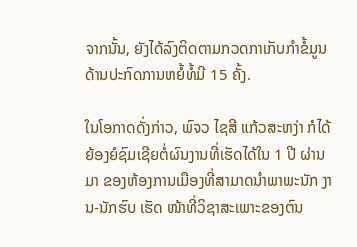ຈາກນັ້ນ, ຍັງໄດ້ລົງຕິດຕາມກວດກາເກັບກໍາຂໍ້ມູນດ້ານປະກົດການຫຍໍ້ທໍ້ມີ 15 ຄັ້ງ.

ໃນໂອກາດດັ່ງກ່າວ, ພົຈວ ໄຊສີ ແກ້ວສະຫງ່າ ກໍໄດ້ຍ້ອງຍໍຊົມເຊີຍຕໍ່ຜົນງານທີ່ເຮັດໄດ້ໃນ 1 ປີ ຜ່ານມາ ຂອງຫ້ອງການເມືອງທີ່ສາມາດນໍາພາພະນັກ ງານ-ນັກຮົບ ເຮັດ ໜ້າທີ່ວິຊາສະເພາະຂອງຕົນ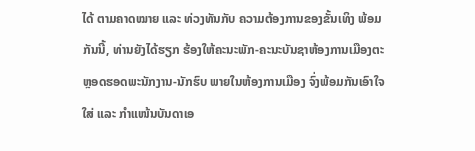ໄດ້ ຕາມຄາດໝາຍ ແລະ ທ່ວງທັນກັບ ຄວາມຕ້ອງການຂອງຂັ້ນເທິງ ພ້ອມ ກັນນີ້, ທ່ານຍັງໄດ້ຮຽກ ຮ້ອງໃຫ້ຄະນະພັກ-ຄະນະບັນຊາຫ້ອງການເມືອງຕະຫຼອດຮອດພະນັກງານ-ນັກຮົບ ພາຍໃນຫ້ອງການເມືອງ ຈົ່ງພ້ອມກັນເອົາໃຈໃສ່ ແລະ ກໍາແໜ້ນບັນດາເອ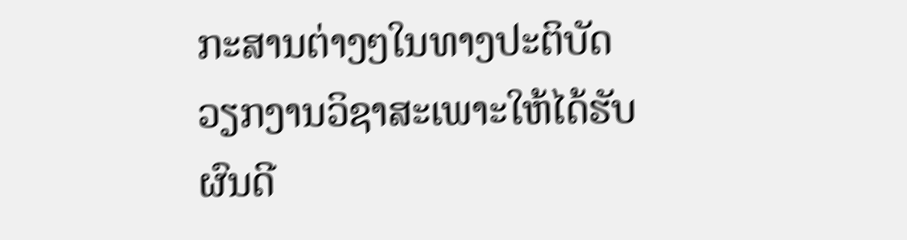ກະສານຕ່າງໆໃນທາງປະຕິບັດວຽກງານວິຊາສະເພາະໃຫ້ໄດ້ຮັບຜົນດີ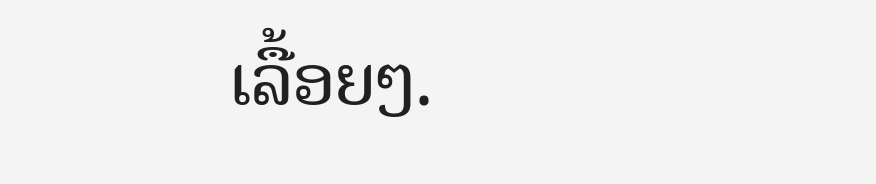ເລື້ອຍໆ.